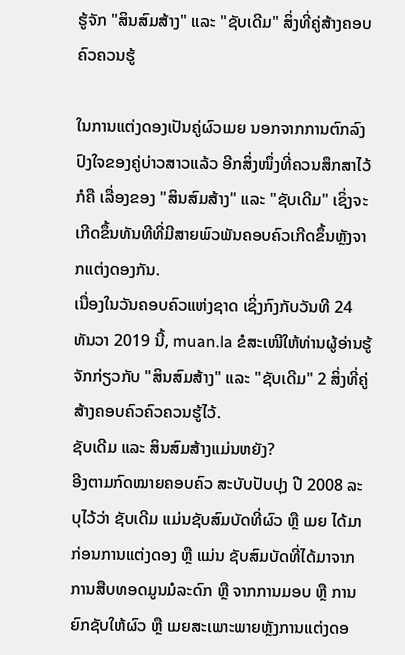ຮູ້ຈັກ "ສິນສົມສ້າງ" ແລະ "ຊັບເດີມ" ສິ່ງທີ່ຄູ່ສ້າງຄອບຄົວຄວນຮູ້

ໃນການແຕ່ງດອງເປັນຄູ່ຜົວເມຍ ນອກຈາກການຕົກລົງປົງໃຈຂອງຄູ່ບ່າວສາວແລ້ວ ອີກສິ່ງໜຶ່ງທີ່ຄວນສຶກສາໄວ້ກໍຄື ເລື່ອງຂອງ "ສິນສົມສ້າງ" ແລະ "ຊັບເດີມ" ເຊິ່ງຈະເກີດຂຶ້ນທັນທີທີ່ມີສາຍພົວພັນຄອບຄົວເກີດຂຶ້ນຫຼັງຈາກແຕ່ງດອງກັນ.
ເນື່ອງໃນວັນຄອບຄົວແຫ່ງຊາດ ເຊິ່ງກົງກັບວັນທີ 24 ທັນວາ 2019 ນີ້, muan.la ຂໍສະເໜີໃຫ້ທ່ານຜູ້ອ່ານຮູ້ຈັກກ່ຽວກັບ "ສິນສົມສ້າງ" ແລະ "ຊັບເດີມ" 2 ສິ່ງທີ່ຄູ່ສ້າງຄອບຄົວຄົວຄວນຮູ້ໄວ້.
ຊັບເດີມ ແລະ ສິນສົມສ້າງແມ່ນຫຍັງ?
ອີງຕາມກົດໝາຍຄອບຄົວ ສະບັບປັບປຸງ ປີ 2008 ລະບຸໄວ້ວ່າ ຊັບເດີມ ແມ່ນຊັບສົມບັດທີ່ຜົວ ຫຼື ເມຍ ໄດ້ມາກ່ອນການແຕ່ງດອງ ຫຼື ແມ່ນ ຊັບສົມບັດທີ່ໄດ້ມາຈາກການສືບທອດມູນມໍລະດົກ ຫຼື ຈາກການມອບ ຫຼື ການຍົກຊັບໃຫ້ຜົວ ຫຼື ເມຍສະເພາະພາຍຫຼັງການແຕ່ງດອ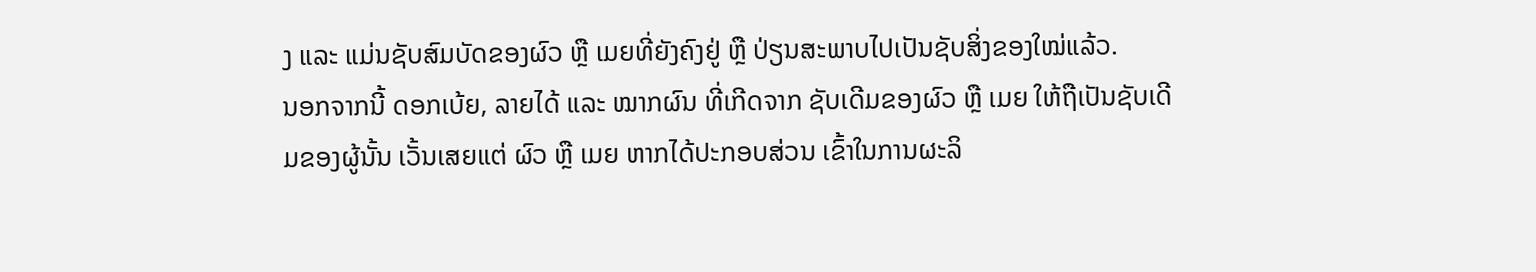ງ ແລະ ແມ່ນຊັບສົມບັດຂອງຜົວ ຫຼື ເມຍທີ່ຍັງຄົງຢູ່ ຫຼື ປ່ຽນສະພາບໄປເປັນຊັບສິ່ງຂອງໃໝ່ແລ້ວ.
ນອກຈາກນີ້ ດອກເບ້ຍ, ລາຍໄດ້ ແລະ ໝາກຜົນ ທີ່ເກີດຈາກ ຊັບເດີມຂອງຜົວ ຫຼື ເມຍ ໃຫ້ຖືເປັນຊັບເດີມຂອງຜູ້ນັ້ນ ເວັ້ນເສຍແຕ່ ຜົວ ຫຼື ເມຍ ຫາກໄດ້ປະກອບສ່ວນ ເຂົ້າໃນການຜະລິ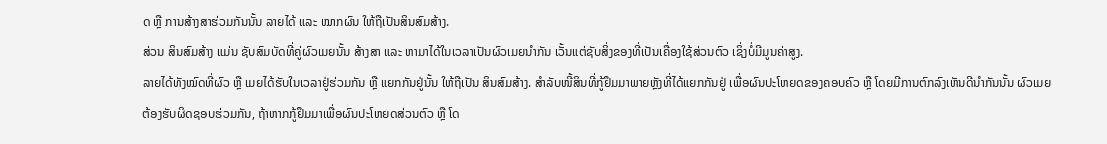ດ ຫຼື ການສ້າງສາຮ່ວມກັນນັ້ນ ລາຍໄດ້ ແລະ ໝາກຜົນ ໃຫ້ຖືເປັນສິນສົມສ້າງ.
ສ່ວນ ສິນສົມສ້າງ ແມ່ນ ຊັບສົມບັດທີ່ຄູ່ຜົວເມຍນັ້ນ ສ້າງສາ ແລະ ຫາມາໄດ້ໃນເວລາເປັນຜົວເມຍນຳກັນ ເວັ້ນແຕ່ຊັບສິ່ງຂອງທີ່ເປັນເຄື່ອງໃຊ້ສ່ວນຕົວ ເຊິ່ງບໍ່ມີມູນຄ່າສູງ.
ລາຍໄດ້ທັງໝົດທີ່ຜົວ ຫຼື ເມຍໄດ້ຮັບໃນເວລາຢູ່ຮ່ວມກັນ ຫຼື ແຍກກັນຢູ່ນັ້ນ ໃຫ້ຖືເປັນ ສິນສົມສ້າງ. ສຳລັບໜີ້ສິນທີ່ກູ້ຢຶມມາພາຍຫຼັງທີ່ໄດ້ແຍກກັນຢູ່ ເພື່ອຜົນປະໂຫຍດຂອງຄອບຄົວ ຫຼື ໂດຍມີການຕົກລົງເຫັນດີນຳກັນນັ້ນ ຜົວເມຍຕ້ອງຮັບຜິດຊອບຮ່ວມກັນ, ຖ້າຫາກກູ້ຢຶມມາເພື່ອຜົນປະໂຫຍດສ່ວນຕົວ ຫຼື ໂດ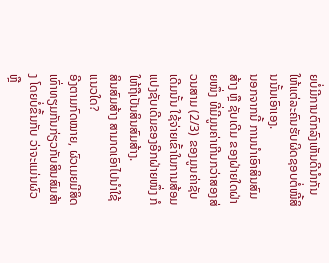ຍບໍ່ມີການຕົກລົງເຫັນດີນຳກັນ ໃຫ້ແຕ່ລະຄົນຮັບຜິດຊອບຕໍ່ໜີ້ສິນນັ້ນເອົາເອງ.
ນອກຈາກນີ້ ການນຳເອົາສິນສົມສ້າງ ຫຼື ຊັບເດີມ ຂອງຝ່າຍໃດຝ່າຍໜຶ່ງ ທີ່ມີມູນຄ່າເກີນກວ່າສອງສ່ວນສາມ (2/3) ຂອງມູນຄ່າຊັບເດີມນັ້ນ ໃຊ້ຈ່າຍເຂົ້າໃນການສ້ອມແປງຊັບເດີມຂອງອີກຝ່າຍໜຶ່ງ ກໍໃຫ້ຖືເປັນສິນສົມສ້າງ.
ສິນສົມສ້າງ ສາມາດເອົາໄປນຳໃຊ້ແນວໃດ?
ອີງຕາມກົດໝາຍ, ຜົວເມຍມີສິດເທົ່າທຽມກັນກ່ຽວກັບສິນສົມສ້າງ ໂດຍບໍ່ຂຶ້ນກັບ ວ່າຈະແມ່ນຜົວ ຫຼື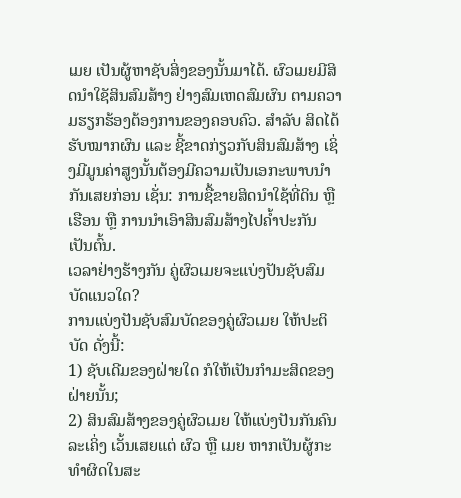ເມຍ ເປັນຜູ້ຫາຊັບສິ່ງຂອງນັ້ນມາໄດ້. ຜົວເມຍມີສິດນຳໃຊັສິນສົມສ້າງ ຢ່າງສົມເຫດສົມຜົນ ຕາມຄວາມຮຽກຮ້ອງຕ້ອງການຂອງຄອບຄົວ. ສຳລັບ ສິດໄດ້ຮັບໝາກຜົນ ແລະ ຊີ້ຂາດກ່ຽວກັບສິນສົມສ້າງ ເຊິ່ງມີມູນຄ່າສູງນັ້ນຕ້ອງມີຄວາມເປັນເອກະພາບນຳກັນເສຍກ່ອນ ເຊັ່ນ: ການຊື້ຂາຍສິດນຳໃຊ້ທີ່ດິນ ຫຼື ເຮືອນ ຫຼື ການນຳເອົາສິນສົມສ້າງໄປຄ້ຳປະກັນ ເປັນຕົ້ນ.
ເວລາຢ່າງຮ້າງກັນ ຄູ່ຜົວເມຍຈະແບ່ງປັນຊັບສົມບັດແນວໃດ?
ການແບ່ງປັນຊັບສົມບັດຂອງຄູ່ຜົວເມຍ ໃຫ້ປະຕິບັດ ດັ່ງນີ້:
1) ຊັບເດີມຂອງຝ່າຍໃດ ກໍໃຫ້ເປັນກຳມະສິດຂອງຝ່າຍນັ້ນ;
2) ສິນສົມສ້າງຂອງຄູ່ຜົວເມຍ ໃຫ້ແບ່ງປັນກັນຄົນລະເຄິ່ງ ເວັ້ນເສຍແຕ່ ຜົວ ຫຼື ເມຍ ຫາກເປັນຜູ້ກະທຳຜິດໃນສະ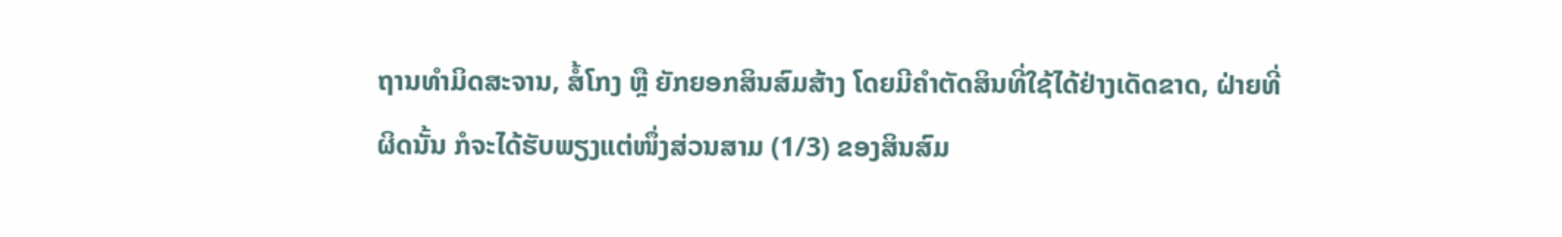ຖານທຳມິດສະຈານ, ສໍ້ໂກງ ຫຼື ຍັກຍອກສິນສົມສ້າງ ໂດຍມີຄຳຕັດສິນທີ່ໃຊ້ໄດ້ຢ່າງເດັດຂາດ, ຝ່າຍທີ່ຜິດນັ້ນ ກໍຈະໄດ້ຮັບພຽງແຕ່ໜຶ່ງສ່ວນສາມ (1/3) ຂອງສິນສົມ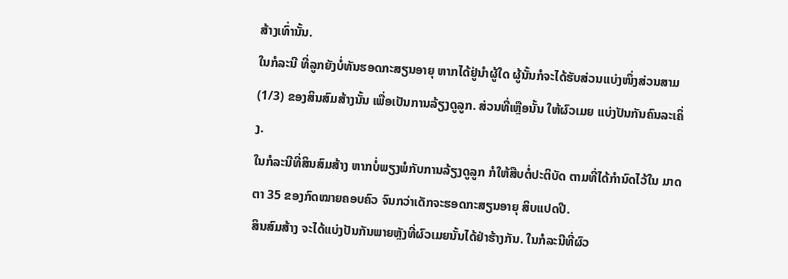ສ້າງເທົ່ານັ້ນ.
ໃນກໍລະນີ ທີ່ລູກຍັງບໍ່ທັນຮອດກະສຽນອາຍຸ ຫາກໄດ້ຢູ່ນຳຜູ້ໃດ ຜູ້ນັ້ນກໍຈະໄດ້ຮັບສ່ວນແບ່ງໜຶ່ງສ່ວນສາມ (1/3) ຂອງສິນສົມສ້າງນັ້ນ ເພື່ອເປັນການລ້ຽງດູລູກ. ສ່ວນທີ່ເຫຼືອນັ້ນ ໃຫ້ຜົວເມຍ ແບ່ງປັນກັນຄົນລະເຄິ່ງ.
ໃນກໍລະນີທີ່ສິນສົມສ້າງ ຫາກບໍ່ພຽງພໍກັບການລ້ຽງດູລູກ ກໍໃຫ້ສືບຕໍ່ປະຕິບັດ ຕາມທີ່ໄດ້ກຳນົດໄວ້ໃນ ມາດຕາ 35 ຂອງກົດໝາຍຄອບຄົວ ຈົນກວ່າເດັກຈະຮອດກະສຽນອາຍຸ ສິບແປດປີ.
ສິນສົມສ້າງ ຈະໄດ້ແບ່ງປັນກັນພາຍຫຼັງທີ່ຜົວເມຍນັ້ນໄດ້ຢ່າຮ້າງກັນ. ໃນກໍລະນີທີ່ຜົວ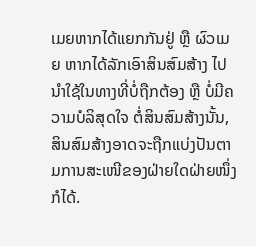ເມຍຫາກໄດ້ແຍກກັນຢູ່ ຫຼື ຜົວເມຍ ຫາກໄດ້ລັກເອົາສິນສົມສ້າງ ໄປນຳໃຊ້ໃນທາງທີ່ບໍ່ຖືກຕ້ອງ ຫຼື ບໍ່ມີຄວາມບໍລິສຸດໃຈ ຕໍ່ສິນສົມສ້າງນັ້ນ, ສິນສົມສ້າງອາດຈະຖືກແບ່ງປັນຕາມການສະເໜີຂອງຝ່າຍໃດຝ່າຍໜຶ່ງກໍໄດ້.